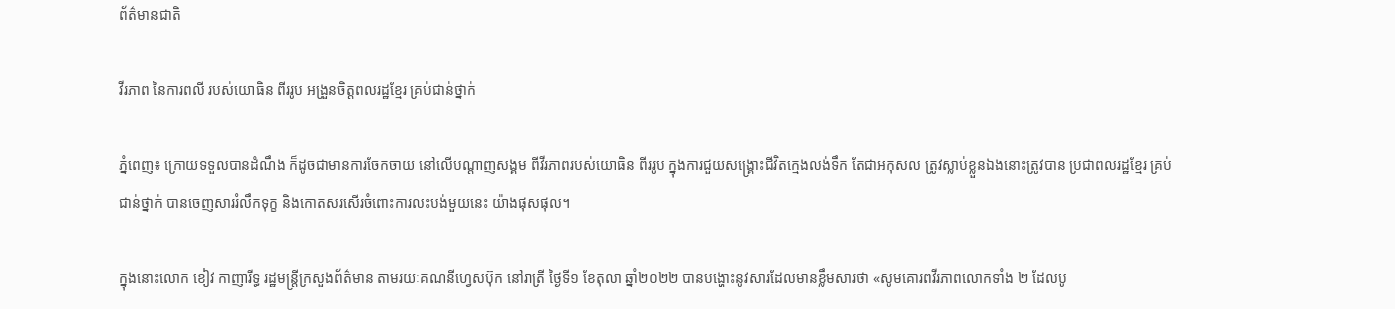ព័ត៌មានជាតិ

វីរភាព នៃការពលី របស់យោធិន ពីររូប អង្រួនចិត្តពលរដ្ឋខ្មែរ គ្រប់ជាន់ថ្នាក់

ភ្នំពេញ៖ ក្រោយទទួលបានដំណឹង ក៏ដូចជាមានការចែកចាយ នៅលើបណ្ដាញសង្គម ពីវីរភាពរបស់យោធិន ពីររូប ក្នុងការជួយសង្គ្រោះជីវិតក្មេងលង់ទឹក តែជាអកុសល ត្រូវស្លាប់ខ្លួនឯងនោះត្រូវបាន ប្រជាពលរដ្ឋខ្មែរ គ្រប់ជាន់ថ្នាក់ បានចេញសាររំលឹកទុក្ខ និងកោតសរសើរចំពោះការលះបង់មួយនេះ យ៉ាងផុសផុល។

ក្នុងនោះលោក ខៀវ កាញារីទ្ធ រដ្ឋមន្ត្រីក្រសួងព័ត៌មាន តាមរយៈគណនីហ្វេសប៊ុក នៅរាត្រី ថ្ងៃទី១ ខែតុលា ឆ្នាំ២០២២ បានបង្ហោះនូវសារដែលមានខ្លឹមសារថា «សូមគោរពវីរភាពលោកទាំង ២ ដែលបូ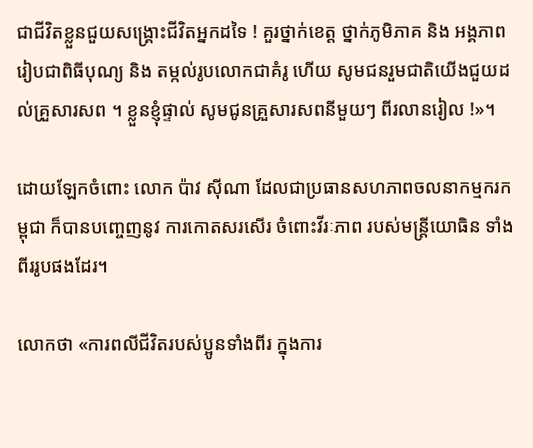ជាជីវិតខ្លួនជួយសង្គ្រោះជីវិតអ្នកដទៃ ! គួរថ្នាក់ខេត្ត ថ្នាក់ភូមិភាគ និង អង្គភាព រៀបជាពិធីបុណ្យ និង តម្កល់រូបលោកជាគំរូ ហើយ សូមជនរួមជាតិយើងជួយដល់គ្រួសារសព ។ ខ្លួនខ្ញុំផ្ទាល់ សូមជូនគ្រួសារសពនីមួយៗ ពីរលានរៀល !»។

ដោយឡែកចំពោះ លោក ប៉ាវ ស៊ីណា ដែលជាប្រធានសហភាពចលនាកម្មករកម្ពុជា ក៏បានបញ្ចេញនូវ ការកោតសរសើរ ចំពោះវីរៈភាព របស់មន្រ្តីយោធិន ទាំងពីររូបផងដែរ។

លោកថា «ការពលីជីវិតរបស់ប្អូនទាំងពីរ ក្នុងការ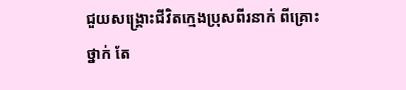ជួយសង្គ្រោះជីវិតក្មេងប្រុសពីរនាក់ ពីគ្រោះថ្នាក់ តែ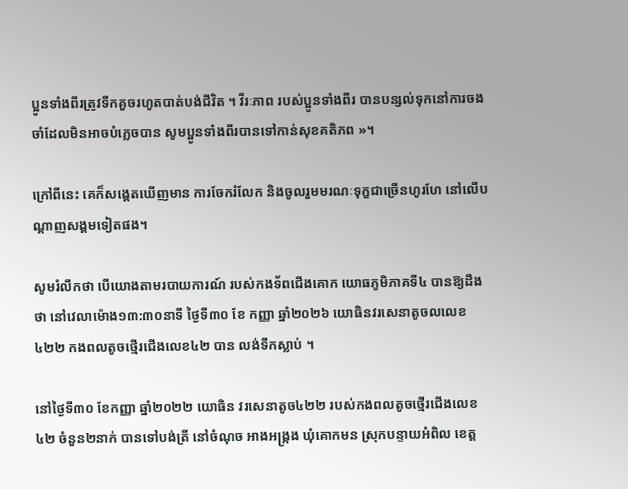ប្អូនទាំងពីរត្រូវទឹកគួចរហូតបាត់បង់ជីវិត ។ វីរៈភាព របស់ប្អូនទាំងពីរ បានបន្សល់ទុកនៅការចងចាំដែលមិនអាចបំភ្លេចបាន សូមប្អូនទាំងពីរបានទៅកាន់សុខគតិភព »។

ក្រៅពីនេះ គេក៏សង្តេតឃើញមាន ការចែករំលែក និងចូលរួមមរណៈទុក្ខជាច្រើនហូរហែ នៅលើបណ្ដាញសង្គមទៀតផង។

សូមរំលឹកថា បើយោងតាមរបាយការណ៍ របស់កងទ័ពជើងគោក យោធភូមិភាគទី៤ បានឱ្យដឹងថា នៅវេលាម៉ោង១៣:៣០នាទី ថ្ងៃទី៣០ ខែ កញ្ញា ឆ្នាំ២០២៦ យោធិនវរសេនាតូចលលេខ៤២២ កងពលតូចថ្មើរជើងលេខ៤២ បាន លង់ទឹកស្លាប់ ។

នៅថ្ងៃទី៣០ ខែកញ្ញា ឆ្នាំ២០២២ យោធិន វរសេនាតូច៤២២ របស់កងពលតូចថ្មើរជើងលេខ៤២ ចំនួន២នាក់ បានទៅបង់ត្រី នៅចំណុច អាងអង្ក្រង ឃុំគោកមន ស្រុកបន្ទាយអំពិល ខេត្ត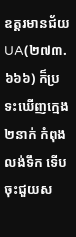ឧត្ដរមានជ័យ UA(២៧៣.៦៦៦) ក៏ប្រទះឃើញក្មេង២នាក់ កំពុងលង់ទឹក ទើបចុះជួយស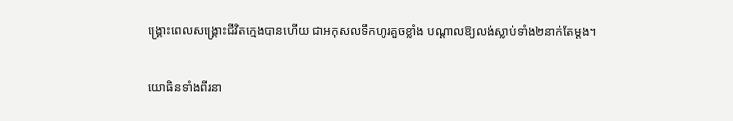ង្គ្រោះពេលសង្គ្រោះជីវិតក្មេងបានហើយ ជាអកុសលទឹកហូរគួចខ្លាំង បណ្ដាលឱ្យលង់ស្លាប់ទាំង២នាក់តែម្ដង។

យោធិនទាំងពីរនា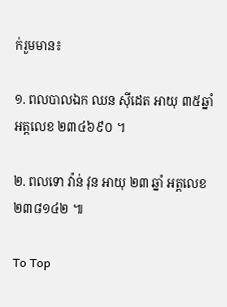ក់រួមមាន៖

១. ពលបាលឯក ឈន ស៊ីដេត អាយុ ៣៥ឆ្នាំ អត្តលេខ ២៣៤៦៩០ ។

២. ពលទោ វ៉ាន់ វុន អាយុ ២៣ ឆ្នាំ អត្តលេខ ២៣៨១៤២ ៕

To Top